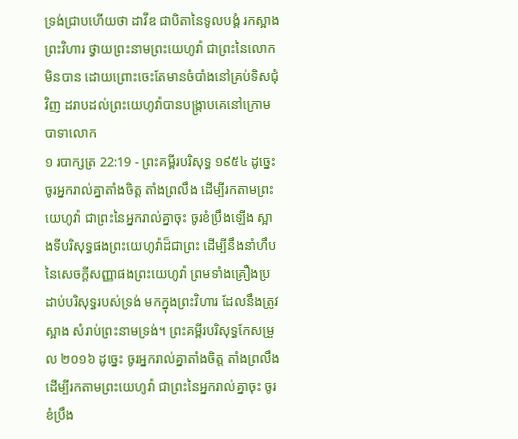ទ្រង់ជ្រាបហើយថា ដាវីឌ ជាបិតានៃទូលបង្គំ រកស្អាងព្រះវិហារ ថ្វាយព្រះនាមព្រះយេហូវ៉ា ជាព្រះនៃលោកមិនបាន ដោយព្រោះចេះតែមានចំបាំងនៅគ្រប់ទិសជុំវិញ ដរាបដល់ព្រះយេហូវ៉ាបានបង្ក្រាបគេនៅក្រោមបាទាលោក
១ របាក្សត្រ 22:19 - ព្រះគម្ពីរបរិសុទ្ធ ១៩៥៤ ដូច្នេះ ចូរអ្នករាល់គ្នាតាំងចិត្ត តាំងព្រលឹង ដើម្បីរកតាមព្រះយេហូវ៉ា ជាព្រះនៃអ្នករាល់គ្នាចុះ ចូរខំប្រឹងឡើង ស្អាងទីបរិសុទ្ធផងព្រះយេហូវ៉ាដ៏ជាព្រះ ដើម្បីនឹងនាំហឹបនៃសេចក្ដីសញ្ញាផងព្រះយេហូវ៉ា ព្រមទាំងគ្រឿងប្រដាប់បរិសុទ្ធរបស់ទ្រង់ មកក្នុងព្រះវិហារ ដែលនឹងត្រូវស្អាង សំរាប់ព្រះនាមទ្រង់។ ព្រះគម្ពីរបរិសុទ្ធកែសម្រួល ២០១៦ ដូច្នេះ ចូរអ្នករាល់គ្នាតាំងចិត្ត តាំងព្រលឹង ដើម្បីរកតាមព្រះយេហូវ៉ា ជាព្រះនៃអ្នករាល់គ្នាចុះ ចូរខំប្រឹង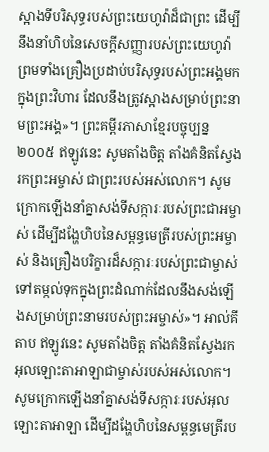ស្អាងទីបរិសុទ្ធរបស់ព្រះយេហូវ៉ាដ៏ជាព្រះ ដើម្បីនឹងនាំហិបនៃសេចក្ដីសញ្ញារបស់ព្រះយេហូវ៉ា ព្រមទាំងគ្រឿងប្រដាប់បរិសុទ្ធរបស់ព្រះអង្គមកក្នុងព្រះវិហារ ដែលនឹងត្រូវស្អាងសម្រាប់ព្រះនាមព្រះអង្គ»។ ព្រះគម្ពីរភាសាខ្មែរបច្ចុប្បន្ន ២០០៥ ឥឡូវនេះ សូមតាំងចិត្ត តាំងគំនិតស្វែងរកព្រះអម្ចាស់ ជាព្រះរបស់អស់លោក។ សូមក្រោកឡើងនាំគ្នាសង់ទីសក្ការៈរបស់ព្រះជាអម្ចាស់ ដើម្បីដង្ហែហិបនៃសម្ពន្ធមេត្រីរបស់ព្រះអម្ចាស់ និងគ្រឿងបរិក្ខារដ៏សក្ការៈរបស់ព្រះជាម្ចាស់ ទៅតម្កល់ទុកក្នុងព្រះដំណាក់ដែលនឹងសង់ឡើងសម្រាប់ព្រះនាមរបស់ព្រះអម្ចាស់»។ អាល់គីតាប ឥឡូវនេះ សូមតាំងចិត្ត តាំងគំនិតស្វែងរកអុលឡោះតាអាឡាជាម្ចាស់របស់អស់លោក។ សូមក្រោកឡើងនាំគ្នាសង់ទីសក្ការៈរបស់អុលឡោះតាអាឡា ដើម្បីដង្ហែហិបនៃសម្ពន្ធមេត្រីរប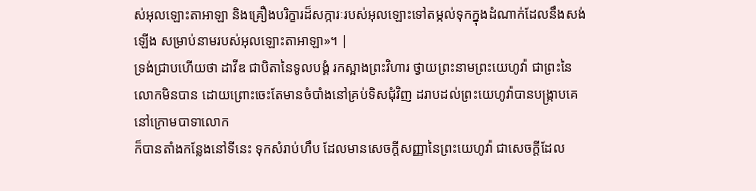ស់អុលឡោះតាអាឡា និងគ្រឿងបរិក្ខារដ៏សក្ការៈរបស់អុលឡោះទៅតម្កល់ទុកក្នុងដំណាក់ដែលនឹងសង់ឡើង សម្រាប់នាមរបស់អុលឡោះតាអាឡា»។ |
ទ្រង់ជ្រាបហើយថា ដាវីឌ ជាបិតានៃទូលបង្គំ រកស្អាងព្រះវិហារ ថ្វាយព្រះនាមព្រះយេហូវ៉ា ជាព្រះនៃលោកមិនបាន ដោយព្រោះចេះតែមានចំបាំងនៅគ្រប់ទិសជុំវិញ ដរាបដល់ព្រះយេហូវ៉ាបានបង្ក្រាបគេនៅក្រោមបាទាលោក
ក៏បានតាំងកន្លែងនៅទីនេះ ទុកសំរាប់ហឹប ដែលមានសេចក្ដីសញ្ញានៃព្រះយេហូវ៉ា ជាសេចក្ដីដែល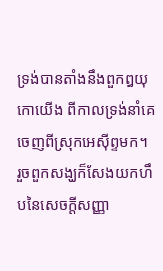ទ្រង់បានតាំងនឹងពួកឰយុកោយើង ពីកាលទ្រង់នាំគេចេញពីស្រុកអេស៊ីព្ទមក។
រួចពួកសង្ឃក៏សែងយកហឹបនៃសេចក្ដីសញ្ញា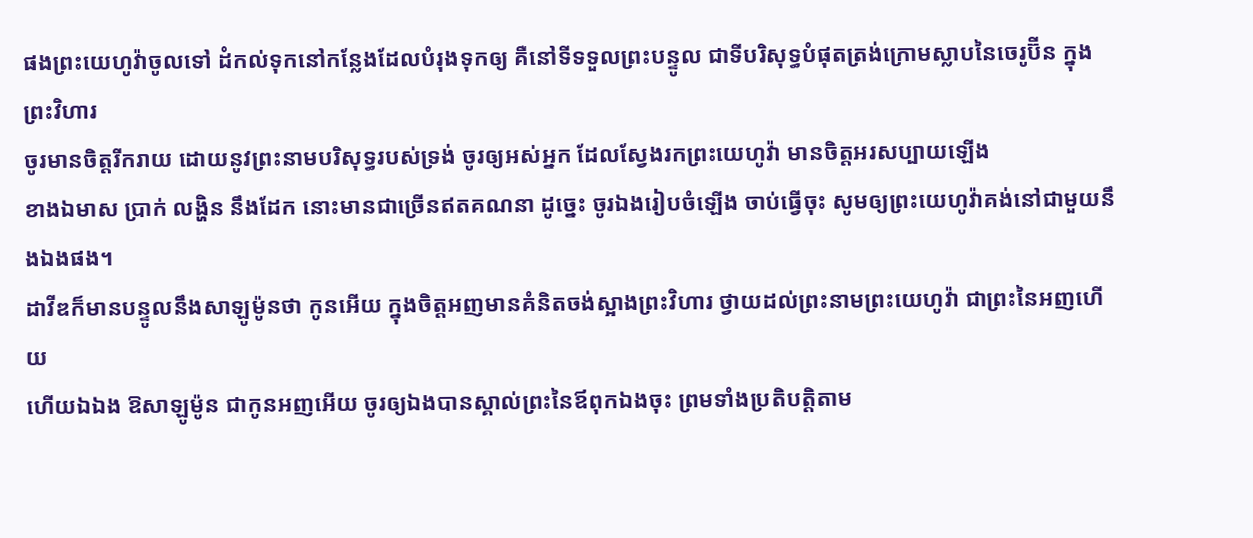ផងព្រះយេហូវ៉ាចូលទៅ ដំកល់ទុកនៅកន្លែងដែលបំរុងទុកឲ្យ គឺនៅទីទទួលព្រះបន្ទូល ជាទីបរិសុទ្ធបំផុតត្រង់ក្រោមស្លាបនៃចេរូប៊ីន ក្នុងព្រះវិហារ
ចូរមានចិត្តរីករាយ ដោយនូវព្រះនាមបរិសុទ្ធរបស់ទ្រង់ ចូរឲ្យអស់អ្នក ដែលស្វែងរកព្រះយេហូវ៉ា មានចិត្តអរសប្បាយឡើង
ខាងឯមាស ប្រាក់ លង្ហិន នឹងដែក នោះមានជាច្រើនឥតគណនា ដូច្នេះ ចូរឯងរៀបចំឡើង ចាប់ធ្វើចុះ សូមឲ្យព្រះយេហូវ៉ាគង់នៅជាមួយនឹងឯងផង។
ដាវីឌក៏មានបន្ទូលនឹងសាឡូម៉ូនថា កូនអើយ ក្នុងចិត្តអញមានគំនិតចង់ស្អាងព្រះវិហារ ថ្វាយដល់ព្រះនាមព្រះយេហូវ៉ា ជាព្រះនៃអញហើយ
ហើយឯឯង ឱសាឡូម៉ូន ជាកូនអញអើយ ចូរឲ្យឯងបានស្គាល់ព្រះនៃឪពុកឯងចុះ ព្រមទាំងប្រតិបត្តិតាម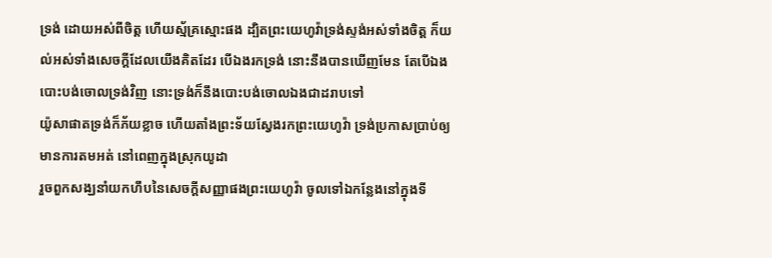ទ្រង់ ដោយអស់ពីចិត្ត ហើយស្ម័គ្រស្មោះផង ដ្បិតព្រះយេហូវ៉ាទ្រង់ស្ទង់អស់ទាំងចិត្ត ក៏យល់អស់ទាំងសេចក្ដីដែលយើងគិតដែរ បើឯងរកទ្រង់ នោះនឹងបានឃើញមែន តែបើឯងបោះបង់ចោលទ្រង់វិញ នោះទ្រង់ក៏នឹងបោះបង់ចោលឯងជាដរាបទៅ
យ៉ូសាផាតទ្រង់ក៏ភ័យខ្លាច ហើយតាំងព្រះទ័យស្វែងរកព្រះយេហូវ៉ា ទ្រង់ប្រកាសប្រាប់ឲ្យមានការតមអត់ នៅពេញក្នុងស្រុកយូដា
រួចពួកសង្ឃនាំយកហឹបនៃសេចក្ដីសញ្ញាផងព្រះយេហូវ៉ា ចូលទៅឯកន្លែងនៅក្នុងទី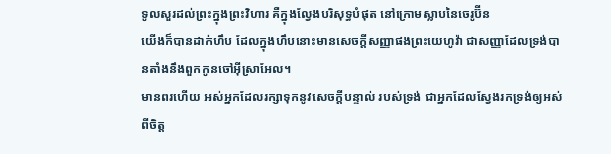ទូលសួរដល់ព្រះក្នុងព្រះវិហារ គឺក្នុងល្វែងបរិសុទ្ធបំផុត នៅក្រោមស្លាបនៃចេរូប៊ីន
យើងក៏បានដាក់ហឹប ដែលក្នុងហឹបនោះមានសេចក្ដីសញ្ញាផងព្រះយេហូវ៉ា ជាសញ្ញាដែលទ្រង់បានតាំងនឹងពួកកូនចៅអ៊ីស្រាអែល។
មានពរហើយ អស់អ្នកដែលរក្សាទុកនូវសេចក្ដីបន្ទាល់ របស់ទ្រង់ ជាអ្នកដែលស្វែងរកទ្រង់ឲ្យអស់ពីចិត្ត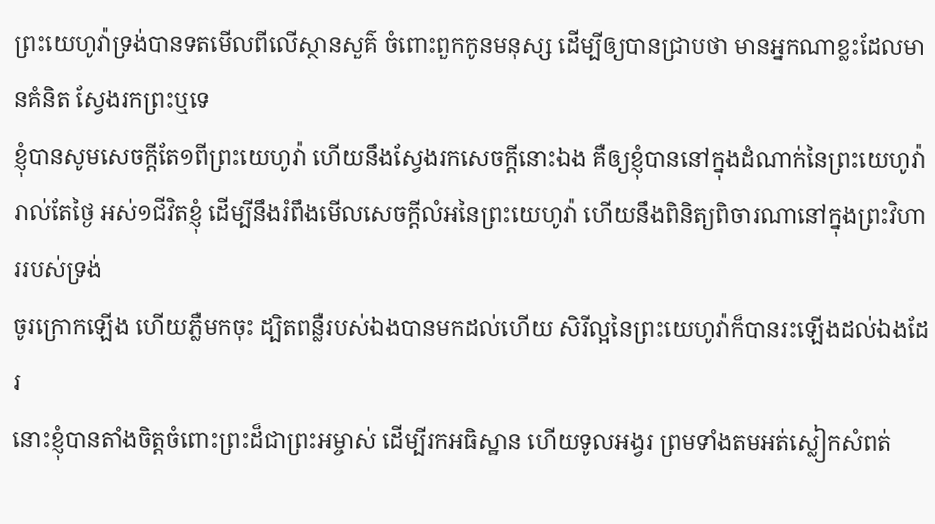ព្រះយេហូវ៉ាទ្រង់បានទតមើលពីលើស្ថានសួគ៌ ចំពោះពួកកូនមនុស្ស ដើម្បីឲ្យបានជ្រាបថា មានអ្នកណាខ្លះដែលមានគំនិត ស្វែងរកព្រះឬទេ
ខ្ញុំបានសូមសេចក្ដីតែ១ពីព្រះយេហូវ៉ា ហើយនឹងស្វែងរកសេចក្ដីនោះឯង គឺឲ្យខ្ញុំបាននៅក្នុងដំណាក់នៃព្រះយេហូវ៉ា រាល់តែថ្ងៃ អស់១ជីវិតខ្ញុំ ដើម្បីនឹងរំពឹងមើលសេចក្ដីលំអនៃព្រះយេហូវ៉ា ហើយនឹងពិនិត្យពិចារណានៅក្នុងព្រះវិហាររបស់ទ្រង់
ចូរក្រោកឡើង ហើយភ្លឺមកចុះ ដ្បិតពន្លឺរបស់ឯងបានមកដល់ហើយ សិរីល្អនៃព្រះយេហូវ៉ាក៏បានរះឡើងដល់ឯងដែរ
នោះខ្ញុំបានតាំងចិត្តចំពោះព្រះដ៏ជាព្រះអម្ចាស់ ដើម្បីរកអធិស្ឋាន ហើយទូលអង្វរ ព្រមទាំងតមអត់ស្លៀកសំពត់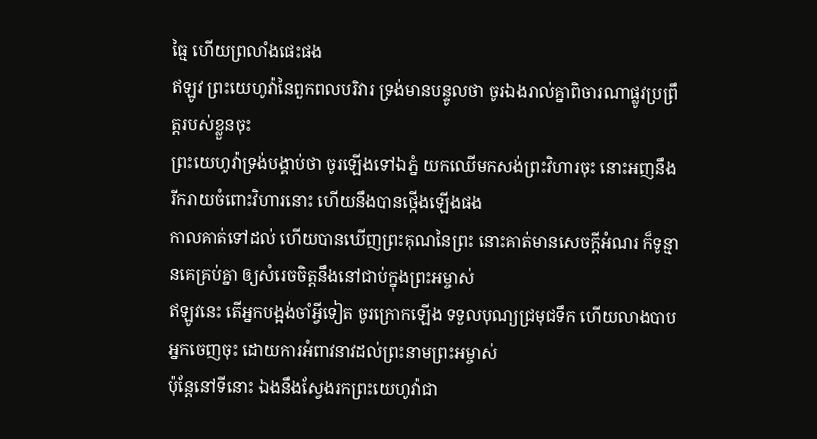ធ្មៃ ហើយព្រលាំងផេះផង
ឥឡូវ ព្រះយេហូវ៉ានៃពួកពលបរិវារ ទ្រង់មានបន្ទូលថា ចូរឯងរាល់គ្នាពិចារណាផ្លូវប្រព្រឹត្តរបស់ខ្លួនចុះ
ព្រះយេហូវ៉ាទ្រង់បង្គាប់ថា ចូរឡើងទៅឯភ្នំ យកឈើមកសង់ព្រះវិហារចុះ នោះអញនឹងរីករាយចំពោះវិហារនោះ ហើយនឹងបានថ្កើងឡើងផង
កាលគាត់ទៅដល់ ហើយបានឃើញព្រះគុណនៃព្រះ នោះគាត់មានសេចក្ដីអំណរ ក៏ទូន្មានគេគ្រប់គ្នា ឲ្យសំរេចចិត្តនឹងនៅជាប់ក្នុងព្រះអម្ចាស់
ឥឡូវនេះ តើអ្នកបង្អង់ចាំអ្វីទៀត ចូរក្រោកឡើង ទទួលបុណ្យជ្រមុជទឹក ហើយលាងបាបអ្នកចេញចុះ ដោយការអំពាវនាវដល់ព្រះនាមព្រះអម្ចាស់
ប៉ុន្តែនៅទីនោះ ឯងនឹងស្វែងរកព្រះយេហូវ៉ាជា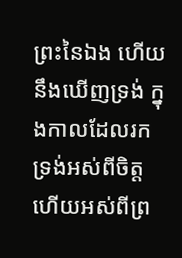ព្រះនៃឯង ហើយនឹងឃើញទ្រង់ ក្នុងកាលដែលរកទ្រង់អស់ពីចិត្ត ហើយអស់ពីព្រ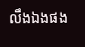លឹងឯងផង